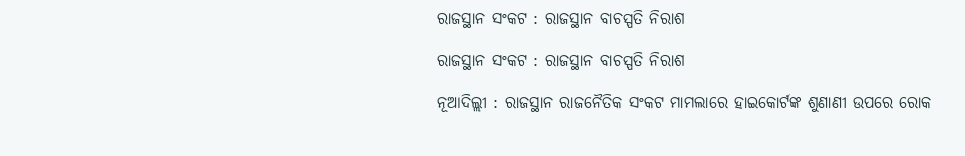ରାଜସ୍ଥାନ ସଂକଟ : ରାଜସ୍ଥାନ ବାଚସ୍ପତି ନିରାଶ

ରାଜସ୍ଥାନ ସଂକଟ : ରାଜସ୍ଥାନ ବାଚସ୍ପତି ନିରାଶ

ନୂଆଦିଲ୍ଲୀ : ରାଜସ୍ଥାନ ରାଜନୈତିକ ସଂକଟ ମାମଲାରେ ହାଇକୋର୍ଟଙ୍କ ଶୁଣାଣୀ ଉପରେ ରୋକ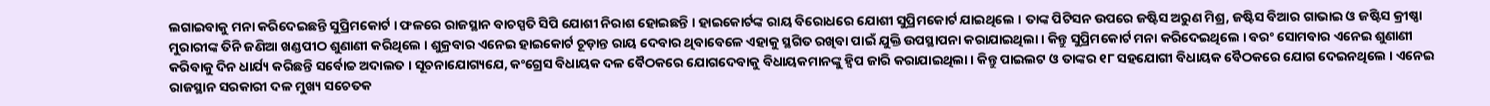ଲଗାଇବାକୁ ମନା କରିଦେଇଛନ୍ତି ସୁପ୍ରିମକୋର୍ଟ । ଫଳରେ ରାଜସ୍ଥାନ ବାଚସ୍ପତି ସିପି ଯୋଶୀ ନିରାଶ ହୋଇଛନ୍ତି । ହାଇକୋର୍ଟଙ୍କ ରାୟ ବିରୋଧରେ ଯୋଶୀ ସୁପ୍ରିମକୋର୍ଟ ଯାଇଥିଲେ । ତାଙ୍କ ପିଟିସନ ଉପରେ ଜଷ୍ଟିସ ଅରୁଣ ମିଶ୍ର, ଜଷ୍ଟିସ ବିଆର ଗାଭାଇ ଓ ଜଷ୍ଟିସ କ୍ରୀଷ୍ଣା ମୁରାରୀଙ୍କ ତିନି ଜଣିଆ ଖଣ୍ଡପୀଠ ଶୁଣାଣୀ କରିଥିଲେ । ଶୁକ୍ରବାର ଏନେଇ ହାଇକୋର୍ଟ ଚୂଡ଼ାନ୍ତ ରାୟ ଦେବାର ଥିବାବେଳେ ଏହାକୁ ସ୍ଥଗିତ ରଖିବା ପାଇଁ ଯୁକ୍ତି ଉପସ୍ଥାପନା କରାଯାଇଥିଲା । କିନ୍ତୁ ସୁପ୍ରିମକୋର୍ଟ ମନା କରିଦେଇଥିଲେ । ବରଂ ସୋମବାର ଏନେଇ ଶୁଣାଣୀ କରିବାକୁ ଦିନ ଧାର୍ଯ୍ୟ କରିଛନ୍ତି ସର୍ବୋଚ୍ଚ ଅଦାଲତ । ସୂଚନାଯୋଗ୍ୟଯେ, କଂଗ୍ରେସ ବିଧାୟକ ଦଳ ବୈଠକରେ ଯୋଗଦେବାକୁ ବିଧାୟକମାନଙ୍କୁ ହ୍ୱିପ ଜାରି କରାଯାଇଥିଲା । କିନ୍ତୁ ପାଇଲଟ ଓ ତାଙ୍କର ୧୮ ସହଯୋଗୀ ବିଧାୟକ ବୈଠକରେ ଯୋଗ ଦେଇନଥିଲେ । ଏନେଇ ରାଜସ୍ଥାନ ସରକାରୀ ଦଳ ମୁଖ୍ୟ ସଚେତକ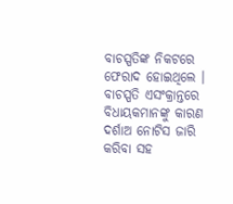ବାଚସ୍ପତିଙ୍କ ନିକଟରେ ଫେରାଦ ହୋଇଥିଲେ । ବାଚସ୍ପତି ଏସଂକ୍ରାନ୍ତରେ ବିଧାୟକମାନଙ୍କୁ କାରଣ ଦର୍ଶାଅ ନୋଟିସ ଜାରି କରିବା ସହ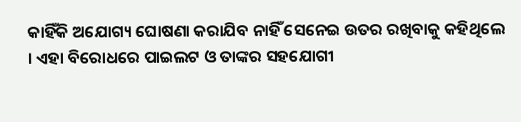କାହିଁକି ଅଯୋଗ୍ୟ ଘୋଷଣା କରାଯିବ ନାହିଁ ସେନେଇ ଉତର ରଖିବାକୁ କହିଥିଲେ । ଏହା ବିରୋଧରେ ପାଇଲଟ ଓ ତାଙ୍କର ସହଯୋଗୀ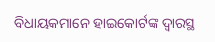ବିଧାୟକମାନେ ହାଇକୋର୍ଟଙ୍କ ଦ୍ୱାରସ୍ଥ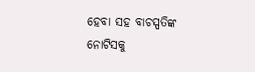ହେବା ସହ ବାଚସ୍ପତିଙ୍କ ନୋଟିସକୁ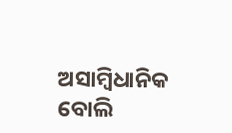ଅସାମ୍ବିଧାନିକ ବୋଲି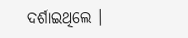ଦର୍ଶାଇଥିଲେ ।